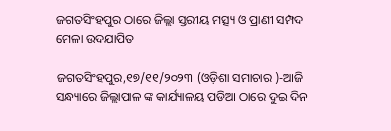ଜଗତସିଂହପୁର ଠାରେ ଜିଲ୍ଲା ସ୍ତରୀୟ ମତ୍ସ୍ୟ ଓ ପ୍ରାଣୀ ସମ୍ପଦ ମେଳା ଉଦଯାପିତ

ଜଗତସିଂହପୁର,୧୭/୧୧/୨୦୨୩ (ଓଡ଼ିଶା ସମାଚାର )-ଆଜି ସନ୍ଧ୍ୟାରେ ଜିଲ୍ଲାପାଳ ଙ୍କ କାର୍ଯ୍ୟାଳୟ ପଡିଆ ଠାରେ ଦୁଇ ଦିନ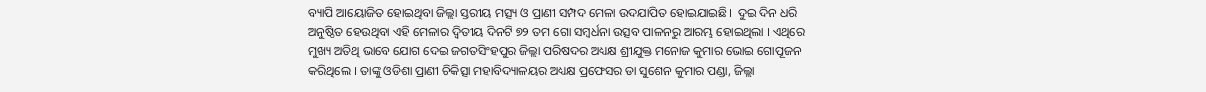ବ୍ୟାପି ଆୟୋଜିତ ହୋଇଥିବା ଜିଲ୍ଲା ସ୍ତରୀୟ ମତ୍ସ୍ୟ ଓ ପ୍ରାଣୀ ସମ୍ପଦ ମେଳା ଉଦଯାପିତ ହୋଇଯାଇଛି।  ଦୁଇ ଦିନ ଧରି ଅନୁଷ୍ଠିତ ହେଉଥିବା ଏହି ମେଳାର ଦ୍ଵିତୀୟ ଦିନଟି ୭୨ ତମ ଗୋ ସମ୍ବର୍ଧନା ଉତ୍ସବ ପାଳନରୁ ଆରମ୍ଭ ହୋଇଥିଲା । ଏଥିରେ ମୁଖ୍ୟ ଅତିଥି ଭାବେ ଯୋଗ ଦେଇ ଜଗତସିଂହପୁର ଜିଲ୍ଲା ପରିଷଦର ଅଧ୍ୟକ୍ଷ ଶ୍ରୀଯୁକ୍ତ ମନୋଜ କୁମାର ଭୋଇ ଗୋପୂଜନ କରିଥିଲେ । ତାଙ୍କୁ ଓଡିଶା ପ୍ରାଣୀ ଚିକିତ୍ସା ମହାବିଦ୍ୟାଳୟର ଅଧ୍ୟକ୍ଷ ପ୍ରଫେସର ଡା ସୁଶେନ କୁମାର ପଣ୍ଡା, ଜିଲ୍ଲା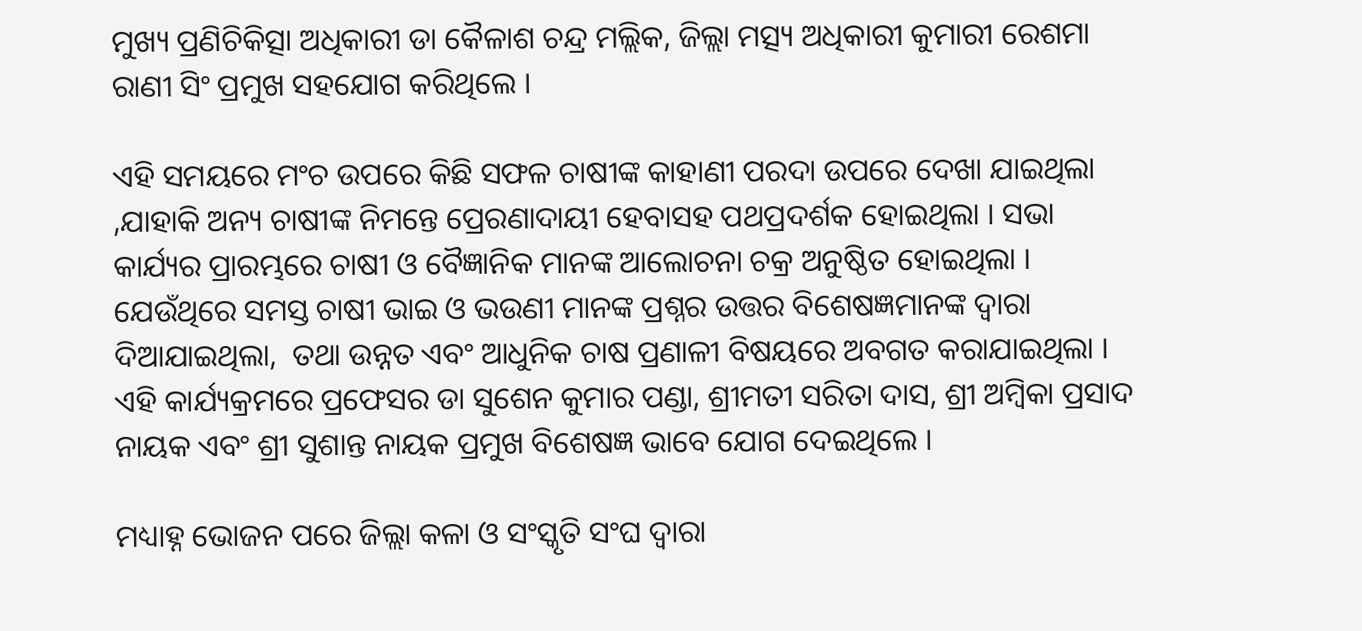ମୁଖ୍ୟ ପ୍ରଣିଚିକିତ୍ସା ଅଧିକାରୀ ଡା କୈଳାଶ ଚନ୍ଦ୍ର ମଲ୍ଲିକ, ଜିଲ୍ଲା ମତ୍ସ୍ୟ ଅଧିକାରୀ କୁମାରୀ ରେଶମା ରାଣୀ ସିଂ ପ୍ରମୁଖ ସହଯୋଗ କରିଥିଲେ ।

ଏହି ସମୟରେ ମଂଚ ଉପରେ କିଛି ସଫଳ ଚାଷୀଙ୍କ କାହାଣୀ ପରଦା ଉପରେ ଦେଖା ଯାଇଥିଲା ,ଯାହାକି ଅନ୍ୟ ଚାଷୀଙ୍କ ନିମନ୍ତେ ପ୍ରେରଣାଦାୟୀ ହେବାସହ ପଥପ୍ରଦର୍ଶକ ହୋଇଥିଲା । ସଭା କାର୍ଯ୍ୟର ପ୍ରାରମ୍ଭରେ ଚାଷୀ ଓ ବୈଜ୍ଞାନିକ ମାନଙ୍କ ଆଲୋଚନା ଚକ୍ର ଅନୁଷ୍ଠିତ ହୋଇଥିଲା । ଯେଉଁଥିରେ ସମସ୍ତ ଚାଷୀ ଭାଇ ଓ ଭଉଣୀ ମାନଙ୍କ ପ୍ରଶ୍ନର ଉତ୍ତର ବିଶେଷଜ୍ଞମାନଙ୍କ ଦ୍ୱାରା ଦିଆଯାଇଥିଲା,  ତଥା ଉନ୍ନତ ଏବଂ ଆଧୁନିକ ଚାଷ ପ୍ରଣାଳୀ ବିଷୟରେ ଅବଗତ କରାଯାଇଥିଲା । ଏହି କାର୍ଯ୍ୟକ୍ରମରେ ପ୍ରଫେସର ଡା ସୁଶେନ କୁମାର ପଣ୍ଡା, ଶ୍ରୀମତୀ ସରିତା ଦାସ, ଶ୍ରୀ ଅମ୍ବିକା ପ୍ରସାଦ ନାୟକ ଏବଂ ଶ୍ରୀ ସୁଶାନ୍ତ ନାୟକ ପ୍ରମୁଖ ବିଶେଷଜ୍ଞ ଭାବେ ଯୋଗ ଦେଇଥିଲେ ।

ମଧ୍ୟାହ୍ନ ଭୋଜନ ପରେ ଜିଲ୍ଲା କଳା ଓ ସଂସ୍କୃତି ସଂଘ ଦ୍ୱାରା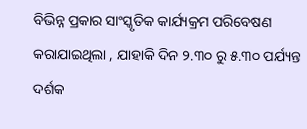ବିଭିନ୍ନ ପ୍ରକାର ସାଂସ୍କୃତିକ କାର୍ଯ୍ୟକ୍ରମ ପରିବେଷଣ କରାଯାଇଥିଲା , ଯାହାକି ଦିନ ୨.୩୦ ରୁ ୫.୩୦ ପର୍ଯ୍ୟନ୍ତ ଦର୍ଶକ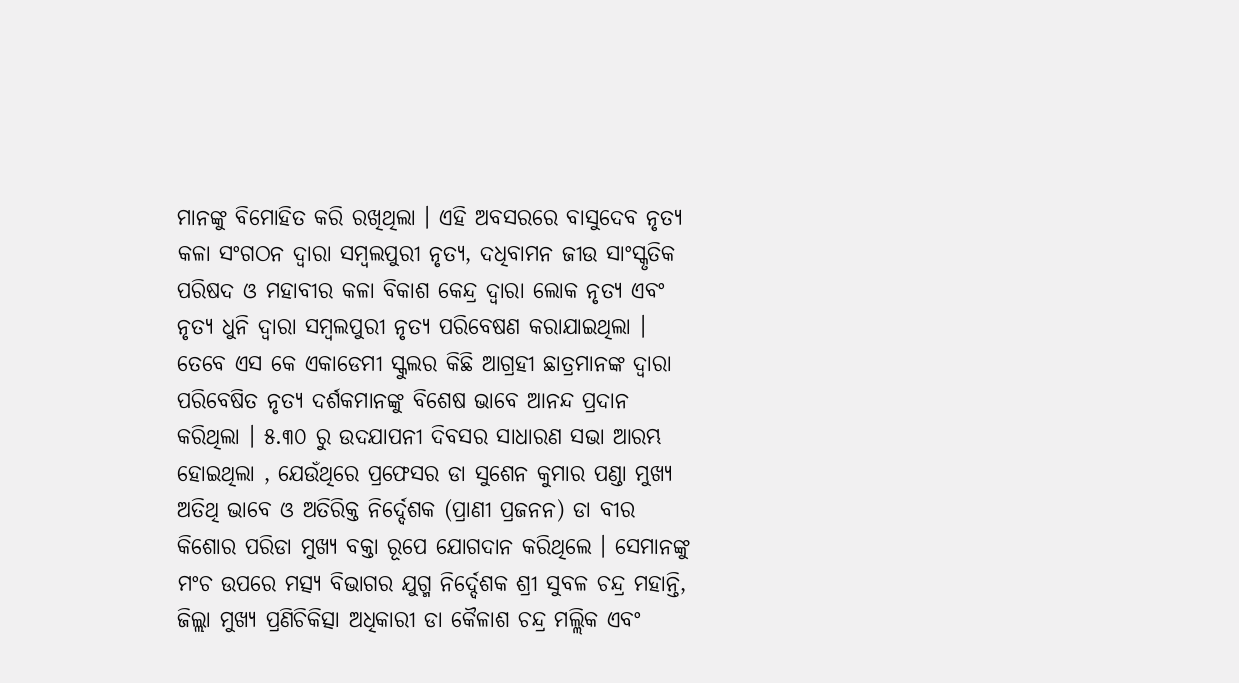ମାନଙ୍କୁ ବିମୋହିତ କରି ରଖିଥିଲା । ଏହି ଅବସରରେ ବାସୁଦେବ ନୃତ୍ୟ କଳା ସଂଗଠନ ଦ୍ୱାରା ସମ୍ବଲପୁରୀ ନୃତ୍ୟ, ଦଧିବାମନ ଜୀଉ ସାଂସ୍କୃତିକ ପରିଷଦ ଓ ମହାବୀର କଳା ବିକାଶ କେନ୍ଦ୍ର ଦ୍ୱାରା ଲୋକ ନୃତ୍ୟ ଏବଂ ନୃତ୍ୟ ଧୁନି ଦ୍ୱାରା ସମ୍ବଲପୁରୀ ନୃତ୍ୟ ପରିବେଷଣ କରାଯାଇଥିଲା । ତେବେ ଏସ କେ ଏକାଡେମୀ ସ୍କୁଲର କିଛି ଆଗ୍ରହୀ ଛାତ୍ରମାନଙ୍କ ଦ୍ୱାରା ପରିବେଷିତ ନୃତ୍ୟ ଦର୍ଶକମାନଙ୍କୁ ବିଶେଷ ଭାବେ ଆନନ୍ଦ ପ୍ରଦାନ କରିଥିଲା । ୫.୩୦ ରୁ ଉଦଯାପନୀ ଦିବସର ସାଧାରଣ ସଭା ଆରମ୍ଭ ହୋଇଥିଲା , ଯେଉଁଥିରେ ପ୍ରଫେସର ଡା ସୁଶେନ କୁମାର ପଣ୍ଡା ମୁଖ୍ୟ ଅତିଥି ଭାବେ ଓ ଅତିରିକ୍ତ ନିର୍ଦ୍ଦେଶକ (ପ୍ରାଣୀ ପ୍ରଜନନ) ଡା ବୀର କିଶୋର ପରିଡା ମୁଖ୍ୟ ବକ୍ତା ରୂପେ ଯୋଗଦାନ କରିଥିଲେ । ସେମାନଙ୍କୁ ମଂଚ ଉପରେ ମତ୍ସ୍ୟ ବିଭାଗର ଯୁଗ୍ମ ନିର୍ଦ୍ଦେଶକ ଶ୍ରୀ ସୁବଳ ଚନ୍ଦ୍ର ମହାନ୍ତି, ଜିଲ୍ଲା ମୁଖ୍ୟ ପ୍ରଣିଚିକିତ୍ସା ଅଧିକାରୀ ଡା କୈଳାଶ ଚନ୍ଦ୍ର ମଲ୍ଲିକ ଏବଂ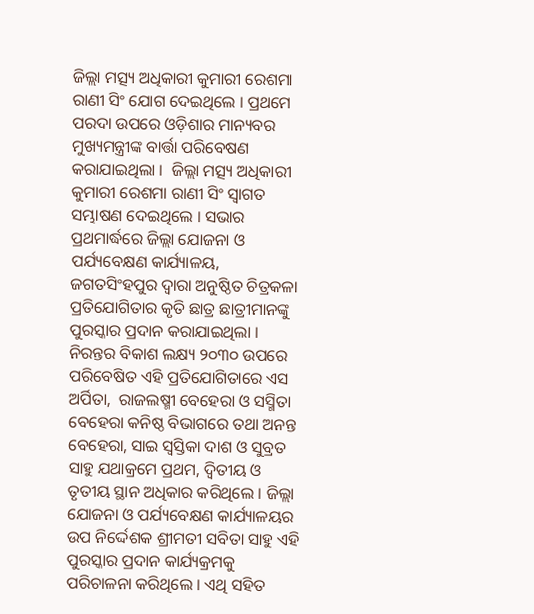ଜିଲ୍ଲା ମତ୍ସ୍ୟ ଅଧିକାରୀ କୁମାରୀ ରେଶମା ରାଣୀ ସିଂ ଯୋଗ ଦେଇଥିଲେ । ପ୍ରଥମେ ପରଦା ଉପରେ ଓଡ଼ିଶାର ମାନ୍ୟବର ମୁଖ୍ୟମନ୍ତ୍ରୀଙ୍କ ବାର୍ତ୍ତା ପରିବେଷଣ କରାଯାଇଥିଲା ।  ଜିଲ୍ଲା ମତ୍ସ୍ୟ ଅଧିକାରୀ କୁମାରୀ ରେଶମା ରାଣୀ ସିଂ ସ୍ୱାଗତ ସମ୍ଭାଷଣ ଦେଇଥିଲେ । ସଭାର  ପ୍ରଥମାର୍ଦ୍ଧରେ ଜିଲ୍ଲା ଯୋଜନା ଓ ପର୍ଯ୍ୟବେକ୍ଷଣ କାର୍ଯ୍ୟାଳୟ, ଜଗତସିଂହପୁର ଦ୍ୱାରା ଅନୁଷ୍ଠିତ ଚିତ୍ରକଳା ପ୍ରତିଯୋଗିତାର କୃତି ଛାତ୍ର ଛାତ୍ରୀମାନଙ୍କୁ ପୁରସ୍କାର ପ୍ରଦାନ କରାଯାଇଥିଲା । ନିରନ୍ତର ବିକାଶ ଲକ୍ଷ୍ୟ ୨୦୩୦ ଉପରେ ପରିବେଷିତ ଏହି ପ୍ରତିଯୋଗିତାରେ ଏସ ଅର୍ପିତା,  ରାଜଲଷ୍ମୀ ବେହେରା ଓ ସସ୍ମିତା ବେହେରା କନିଷ୍ଠ ବିଭାଗରେ ତଥା ଅନନ୍ତ ବେହେରା, ସାଇ ସ୍ୱସ୍ତିକା ଦାଶ ଓ ସୁବ୍ରତ ସାହୁ ଯଥାକ୍ରମେ ପ୍ରଥମ, ଦ୍ଵିତୀୟ ଓ ତୃତୀୟ ସ୍ଥାନ ଅଧିକାର କରିଥିଲେ । ଜିଲ୍ଲା ଯୋଜନା ଓ ପର୍ଯ୍ୟବେକ୍ଷଣ କାର୍ଯ୍ୟାଳୟର ଉପ ନିର୍ଦ୍ଦେଶକ ଶ୍ରୀମତୀ ସବିତା ସାହୁ ଏହି ପୁରସ୍କାର ପ୍ରଦାନ କାର୍ଯ୍ୟକ୍ରମକୁ ପରିଚାଳନା କରିଥିଲେ । ଏଥି ସହିତ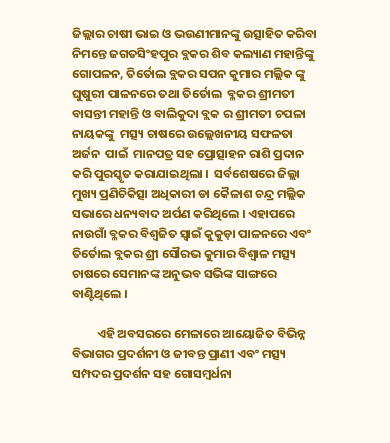ଜିଲ୍ଲାର ଚାଷୀ ଭାଇ ଓ ଭଉଣୀମାନଙ୍କୁ ଉତ୍ସାହିତ କରିବା ନିମନ୍ତେ ଜଗତସିଂହପୁର ବ୍ଲକର ଶିବ କଲ୍ୟାଣ ମହାନ୍ତିଙ୍କୁ ଗୋପଳନ, ତିର୍ତୋଲ ବ୍ଲକର ସପନ କୁମାର ମଲ୍ଲିକ ଙ୍କୁ ଘୁଷୁରୀ ପାଳନରେ ତଥା ତିର୍ତୋଲ  ବ୍ଳକର ଶ୍ରୀମତୀ ବାସନ୍ତୀ ମହାନ୍ତି ଓ ବାଲିକୁଦା ବ୍ଲକ ର ଶ୍ରୀମତୀ ଚପଳା ନାୟକଙ୍କୁ  ମତ୍ସ୍ୟ ଚାଷରେ ଉଲ୍ଲେଖନୀୟ ସଫଳତା ଅର୍ଜନ  ପାଇଁ  ମାନପତ୍ର ସହ ପ୍ରୋତ୍ସାହନ ରାଶି ପ୍ରଦାନ କରି ପୁରସ୍କୃତ କରାଯାଇଥିଲା ।  ସର୍ବଶେଷରେ ଜିଲ୍ଲା ମୁଖ୍ୟ ପ୍ରଣିଚିକିତ୍ସା ଅଧିକାରୀ ଡା କୈଳାଶ ଚନ୍ଦ୍ର ମଲ୍ଲିକ ସଭାରେ ଧନ୍ୟବାଦ ଅର୍ପଣ କରିଥିଲେ । ଏହାପରେ ନାଉଗାଁ ବ୍ଳକର ବିଶ୍ୱଜିତ ସ୍ୱାଇଁ କୁକୁଡ଼ା ପାଳନରେ ଏବଂ ତିର୍ତୋଲ ବ୍ଲକର ଶ୍ରୀ ସୌରଭ କୁମାର ବିଶ୍ୱାଳ ମତ୍ସ୍ୟ ଚାଷରେ ସେମାନଙ୍କ ଅନୁଭବ ସଭିଙ୍କ ସାଙ୍ଗରେ ବାଣ୍ଟିଥିଲେ ।

         ଏହି ଅବସରରେ ମେଳାରେ ଆୟୋଜିତ ବିଭିନ୍ନ ବିଭାଗର ପ୍ରଦର୍ଶନୀ ଓ ଜୀବନ୍ତ ପ୍ରାଣୀ ଏବଂ ମତ୍ସ୍ୟ ସମ୍ପଦର ପ୍ରଦର୍ଶନ ସହ ଗୋସମ୍ବର୍ଧନା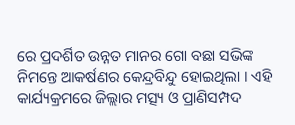ରେ ପ୍ରଦର୍ଶିତ ଉନ୍ନତ ମାନର ଗୋ ବଛା ସଭିଙ୍କ ନିମନ୍ତେ ଆକର୍ଷଣର କେନ୍ଦ୍ରବିନ୍ଦୁ ହୋଇଥିଲା । ଏହି କାର୍ଯ୍ୟକ୍ରମରେ ଜିଲ୍ଲାର ମତ୍ସ୍ୟ ଓ ପ୍ରାଣିସମ୍ପଦ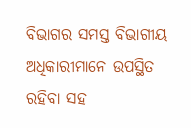ବିଭାଗର ସମସ୍ତ ବିଭାଗୀୟ ଅଧିକାରୀମାନେ ଉପସ୍ଥିତ ରହିବା ସହ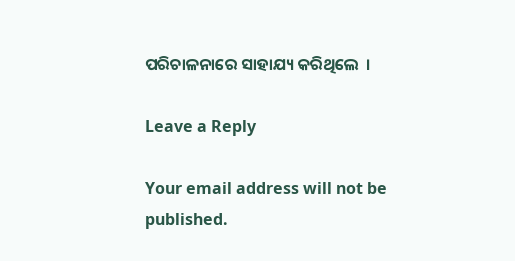ପରିଚାଳନାରେ ସାହାଯ୍ୟ କରିଥିଲେ  ।

Leave a Reply

Your email address will not be published.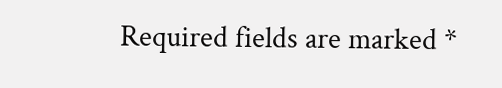Required fields are marked *